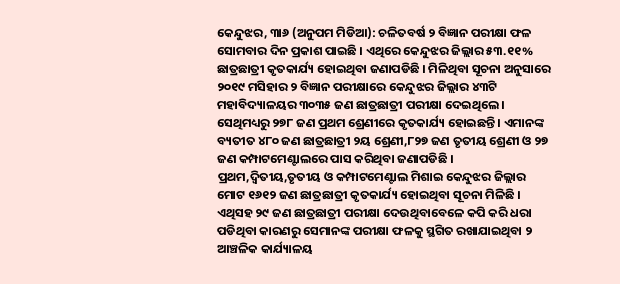କେନ୍ଦୁଝର, ୩ା୬ (ଅନୁପମ ମିଡିଆ): ଚଳିତବର୍ଷ ୨ ବିଜ୍ଞାନ ପରୀକ୍ଷା ଫଳ ସୋମବାର ଦିନ ପ୍ରକାଶ ପାଇଛି । ଏଥିରେ କେନ୍ଦୁଝର ଜିଲ୍ଲାର ୫୩.୧୧% ଛାତ୍ରଛାତ୍ରୀ କୃତକାର୍ଯ୍ୟ ହୋଇଥିବା ଜଣାପଡିଛି । ମିଳିଥିବା ସୂଚନା ଅନୁସାରେ ୨୦୧୯ ମସିହାର ୨ ବିଜ୍ଞାନ ପରୀକ୍ଷାରେ କେନ୍ଦୁଝର ଜିଲ୍ଲାର ୪୩ଟି ମହାବିଦ୍ୟାଳୟର ୩୦୩୫ ଜଣ ଛାତ୍ରଛାତ୍ରୀ ପରୀକ୍ଷା ଦେଇଥିଲେ । ସେଥିମଧ୍ୟରୁ ୨୭୮ ଜଣ ପ୍ରଥମ ଶ୍ରେଣୀରେ କୃତକାର୍ଯ୍ୟ ହୋଇଛନ୍ତି । ଏମାନଙ୍କ ବ୍ୟତୀତ ୪୮୦ ଜଣ ଛାତ୍ରଛାତ୍ରୀ ୨ୟ ଶ୍ରେଣୀ,୮୨୭ ଜଣ ତୃତୀୟ ଶ୍ରେଣୀ ଓ ୨୭ ଜଣ କମ୍ପାଟମେଣ୍ଟାଲରେ ପାସ କରିଥିବା ଜଣାପଡିଛି । ପ୍ରଥମ,ଦ୍ୱିତୀୟ,ତୃତୀୟ ଓ କମ୍ପାଟମେଣ୍ଟାଲ ମିଶାଇ କେନ୍ଦୁଝର ଜିଲ୍ଲାର ମୋଟ ୧୬୧୨ ଜଣ ଛାତ୍ରଛାତ୍ରୀ କୃତକାର୍ଯ୍ୟ ହୋଇଥିବା ସୂଚନା ମିଳିଛି । ଏଥିସହ ୨୯ ଜଣ ଛାତ୍ରଛାତ୍ରୀ ପରୀକ୍ଷା ଦେଉଥିବାବେଳେ କପି କରି ଧରା ପଡିଥିବା କାରଣରୁ ସେମାନଙ୍କ ପରୀକ୍ଷା ଫଳକୁ ସ୍ଥଗିତ ରଖାଯାଇଥିବା ୨ ଆଞ୍ଚଳିକ କାର୍ଯ୍ୟାଳୟ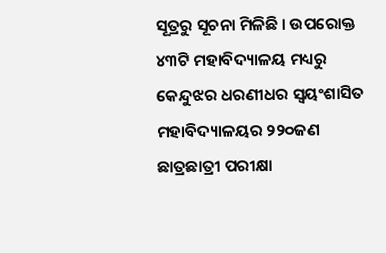ସୂତ୍ରରୁ ସୂଚନା ମିଳିଛି । ଉପରୋକ୍ତ ୪୩ଟି ମହାବିଦ୍ୟାଳୟ ମଧ୍ୟରୁ କେନ୍ଦୁଝର ଧରଣୀଧର ସ୍ୱୟଂଶାସିତ ମହାବିଦ୍ୟାଳୟର ୨୨୦ଜଣ ଛାତ୍ରଛାତ୍ରୀ ପରୀକ୍ଷା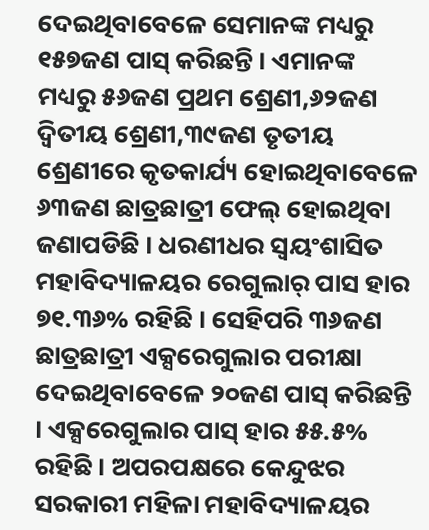ଦେଇଥିବାବେଳେ ସେମାନଙ୍କ ମଧ୍ୟରୁ ୧୫୭ଜଣ ପାସ୍ କରିଛନ୍ତି । ଏମାନଙ୍କ ମଧ୍ୟରୁ ୫୬ଜଣ ପ୍ରଥମ ଶ୍ରେଣୀ,୬୨ଜଣ ଦ୍ୱିତୀୟ ଶ୍ରେଣୀ,୩୯ଜଣ ତୃତୀୟ ଶ୍ରେଣୀରେ କୃତକାର୍ଯ୍ୟ ହୋଇଥିବାବେଳେ ୬୩ଜଣ ଛାତ୍ରଛାତ୍ରୀ ଫେଲ୍ ହୋଇଥିବା ଜଣାପଡିଛି । ଧରଣୀଧର ସ୍ୱୟଂଶାସିତ ମହାବିଦ୍ୟାଳୟର ରେଗୁଲାର୍ ପାସ ହାର ୭୧.୩୬% ରହିଛି । ସେହିପରି ୩୬ଜଣ ଛାତ୍ରଛାତ୍ରୀ ଏକ୍ସରେଗୁଲାର ପରୀକ୍ଷା ଦେଇଥିବାବେଳେ ୨୦ଜଣ ପାସ୍ କରିଛନ୍ତି । ଏକ୍ସରେଗୁଲାର ପାସ୍ ହାର ୫୫.୫% ରହିଛି । ଅପରପକ୍ଷରେ କେନ୍ଦୁଝର ସରକାରୀ ମହିଳା ମହାବିଦ୍ୟାଳୟର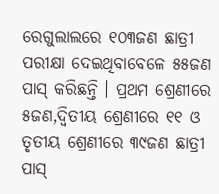ରେଗୁଲାଲରେ ୧୦୩ଜଣ ଛାତ୍ରୀ ପରୀକ୍ଷା ଦେଇଥିବାବେଳେ ୫୫ଜଣ ପାସ୍ କରିଛନ୍ତି । ପ୍ରଥମ ଶ୍ରେଣୀରେ ୫ଜଣ,ଦ୍ୱିତୀୟ ଶ୍ରେଣୀରେ ୧୧ ଓ ତୃତୀୟ ଶ୍ରେଣୀରେ ୩୯ଜଣ ଛାତ୍ରୀ ପାସ୍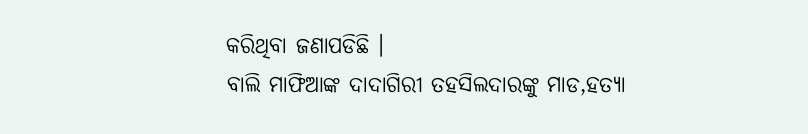କରିଥିବା ଜଣାପଡିଛି ।
ବାଲି ମାଫିଆଙ୍କ ଦାଦାଗିରୀ ତହସିଲଦାରଙ୍କୁ ମାଡ,ହତ୍ୟା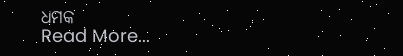ଧମକ
Read More...